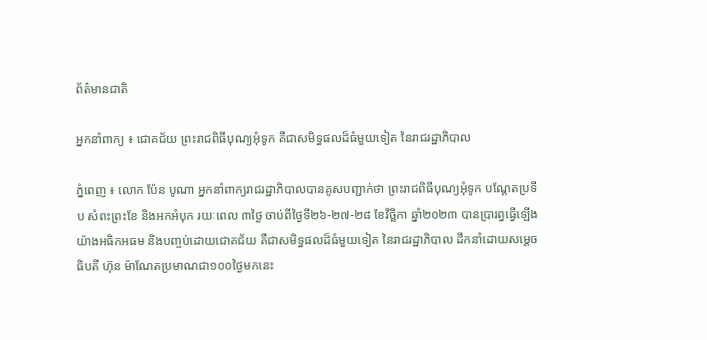ព័ត៌មានជាតិ

អ្នកនាំពាក្យ ៖ ជោគជ័យ ព្រះរាជពិធីបុណ្យអុំទូក គឺជាសមិទ្ធផលដ៏ធំមួយទៀត នៃរាជរដ្ឋាភិបាល

ភ្នំពេញ ៖ លោក ប៉ែន បូណា អ្នកនាំពាក្យរាជរដ្ឋាភិបាលបានគូសបញ្ជាក់ថា ព្រះរាជពិធីបុណ្យអុំទូក បណ្តែតប្រទីប សំពះព្រះខែ និងអកអំបុក រយៈពេល ៣ថ្ងៃ ចាប់ពីថ្ងៃទី២៦-២៧-២៨ ខែវិច្ឆិកា ឆ្នាំ២០២៣ បានប្រារព្ធធ្វើឡើង យ៉ាងអធិកអធម និងបញ្ចប់ដោយជោគជ័យ គឺជាសមិទ្ធផលដ៏ធំមួយទៀត នៃរាជរដ្ឋាភិបាល ដឹកនាំដោយសម្តេចធិបតី ហ៊ុន ម៉ាណែតប្រមាណជា១០០ថ្ងៃមកនេះ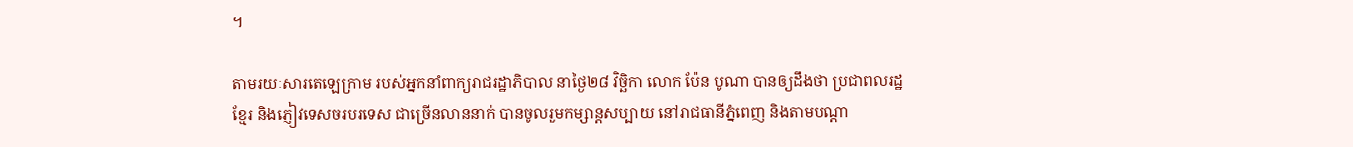។

តាមរយៈសារតេឡេក្រាម របស់អ្នកនាំពាក្យរាជរដ្ឋាភិបាល នាថ្ងៃ២៨ វិច្ឆិកា លោក ប៉ែន បូណា បានឲ្យដឹងថា ប្រជាពលរដ្ឋខ្មែរ និងភ្ញៀវទេសចរបរទេស ជាច្រើនលាននាក់ បានចូលរួមកម្សាន្តសប្បាយ នៅរាជធានីភ្នំពេញ និងតាមបណ្តា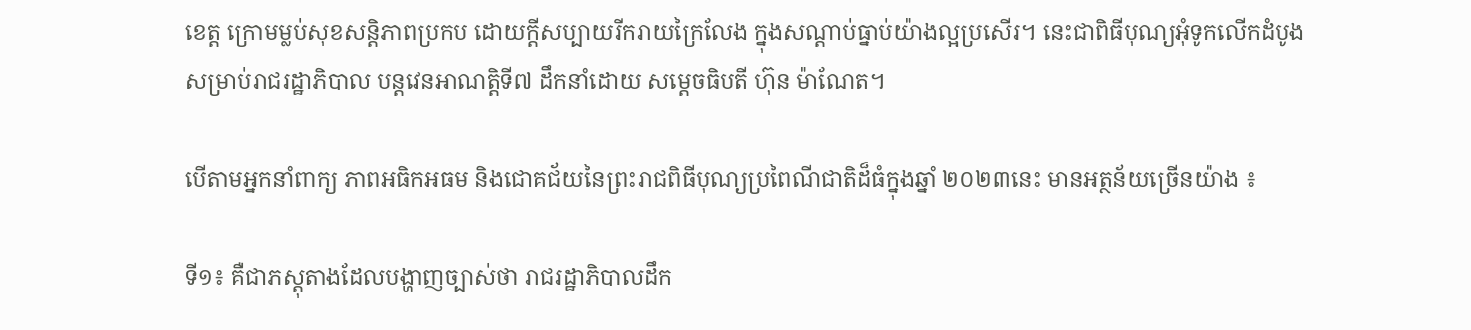ខេត្ត ក្រោមម្លប់សុខសន្តិភាពប្រកប ដោយក្តីសប្បាយរីករាយក្រៃលែង ក្នុងសណ្តាប់ធ្នាប់យ៉ាងល្អប្រសើរ។ នេះជាពិធីបុណ្យអុំទូកលើកដំបូង សម្រាប់រាជរដ្ឋាភិបាល បន្តវេនអាណត្តិទី៧ ដឹកនាំដោយ សម្តេចធិបតី ហ៊ុន ម៉ាណែត។

បើតាមអ្នកនាំពាក្យ ភាពអធិកអធម និងជោគជ័យនៃព្រះរាជពិធីបុណ្យប្រពៃណីជាតិដ៏ធំក្នុងឆ្នាំ ២០២៣នេះ មានអត្ថន័យច្រើនយ៉ាង ៖

ទី១៖ គឺជាភស្តុតាងដែលបង្ហាញច្បាស់ថា រាជរដ្ឋាភិបាលដឹក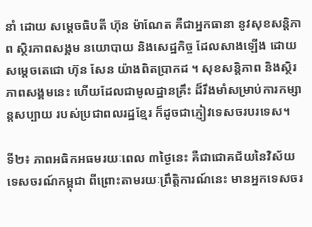នាំ ដោយ សម្តេចធិបតី ហ៊ុន ម៉ាណែត គឺជាអ្នកធានា នូវសុខសន្តិភាព ស្ថិរភាពសង្គម នយោបាយ និងសេដ្ឋកិច្ច ដែលសាងឡើង ដោយសម្តេចតេជោ ហ៊ុន សែន យ៉ាងពិតប្រាកដ ។ សុខសន្តិភាព និងស្ថិរភាពសង្គមនេះ ហើយដែលជាមូលដ្ឋានគ្រឹះ ដ៏រឹងមាំសម្រាប់ការកម្សាន្តសប្បាយ របស់ប្រជាពលរដ្ឋខ្មែរ ក៏ដូចជាភ្ញៀវទេសចរបរទេស។

ទី២៖ ភាពអធិកអធមរយៈពេល ៣ថ្ងៃនេះ គឺជាជោគជ័យនៃវិស័យទេសចរណ៍កម្ពុជា ពីព្រោះតាមរយៈព្រឹត្តិការណ៍នេះ មានអ្នកទេសចរ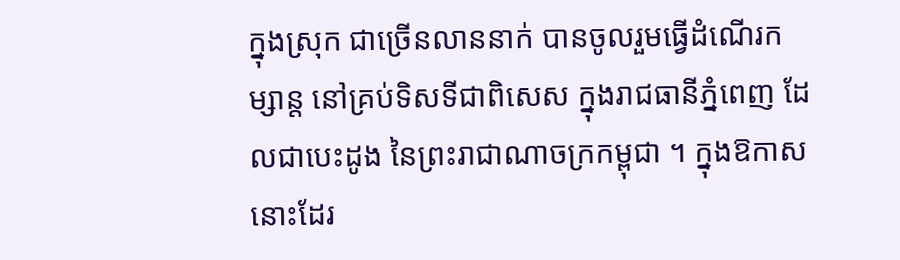ក្នុងស្រុក ជាច្រើនលាននាក់ បានចូលរួមធ្វើដំណើរកម្សាន្ត នៅគ្រប់ទិសទីជាពិសេស ក្នុងរាជធានីភ្នំពេញ ដែលជាបេះដូង នៃព្រះរាជាណាចក្រកម្ពុជា ។ ក្នុងឱកាសនោះដែរ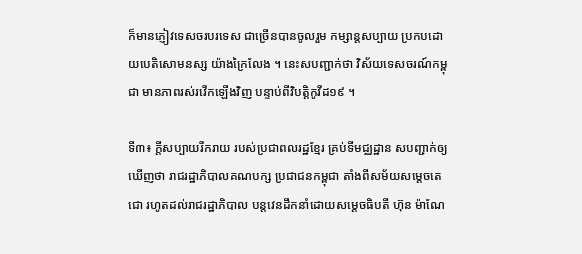ក៏មានភ្ញៀវទេសចរបរទេស ជាច្រើនបានចូលរួម កម្សាន្តសប្បាយ ប្រកបដោយបេតិសោមនស្ស យ៉ាងក្រៃលែង ។ នេះសបញ្ជាក់ថា វិស័យទេសចរណ៍កម្ពុជា មានភាពរស់រវើកឡើងវិញ បន្ទាប់ពីវិបត្តិកូវីដ១៩ ។

ទី៣៖ ក្តីសប្បាយរីករាយ របស់ប្រជាពលរដ្ឋខ្មែរ គ្រប់ទីមជ្ឈដ្ឋាន សបញ្ជាក់ឲ្យឃើញថា រាជរដ្ឋាភិបាលគណបក្ស ប្រជាជនកម្ពុជា តាំងពីសម័យសម្តេចតេជោ រហូតដល់រាជរដ្ឋាភិបាល បន្តវេនដឹកនាំដោយសម្តេចធិបតី ហ៊ុន ម៉ាណែ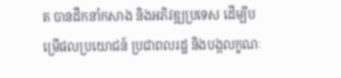ត បានដឹកនាំកសាង និងអភិវឌ្ឍប្រទេស ដើម្បីបម្រើផលប្រយោជន៍ ប្រជាពលរដ្ឋ និងបង្កលក្ខណៈ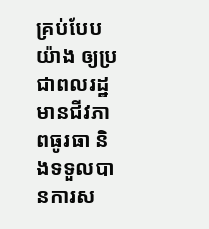គ្រប់បែបយ៉ាង ឲ្យប្រជាពលរដ្ឋមានជីវភាពធូរធា និងទទួលបានការស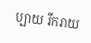ប្បាយ រីករាយ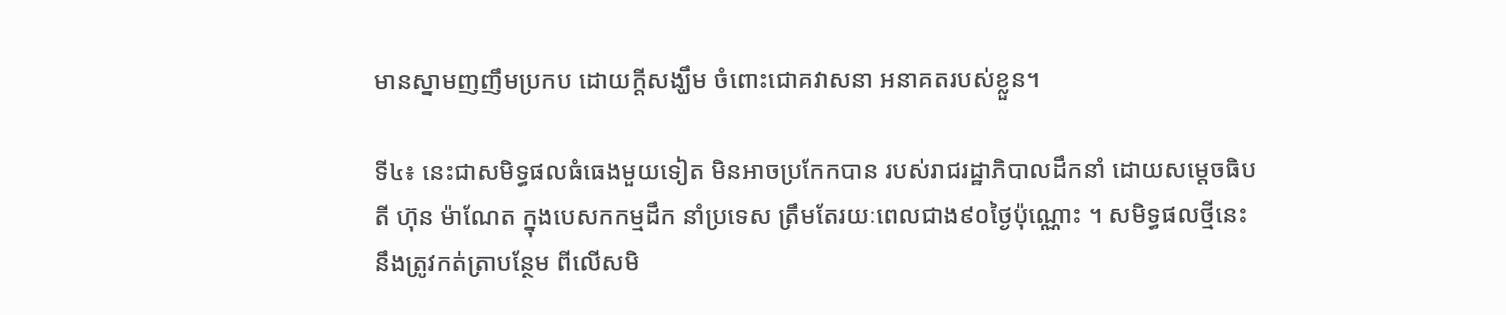មានស្នាមញញឹមប្រកប ដោយក្តីសង្ឃឹម ចំពោះជោគវាសនា អនាគតរបស់ខ្លួន។

ទី៤៖ នេះជាសមិទ្ធផលធំធេងមួយទៀត មិនអាចប្រកែកបាន របស់រាជរដ្ឋាភិបាលដឹកនាំ ដោយសម្តេចធិបតី ហ៊ុន ម៉ាណែត ក្នុងបេសកកម្មដឹក នាំប្រទេស ត្រឹមតែរយៈពេលជាង៩០ថ្ងៃប៉ុណ្ណោះ ។ សមិទ្ធផលថ្មីនេះ នឹងត្រូវកត់ត្រាបន្ថែម ពីលើសមិ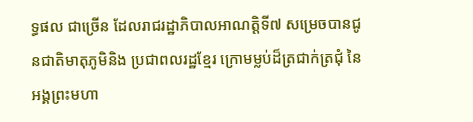ទ្ធផល ជាច្រើន ដែលរាជរដ្ឋាភិបាលអាណត្តិទី៧ សម្រេចបានជូនជាតិមាតុភូមិនិង ប្រជាពលរដ្ឋខ្មែរ ក្រោមម្លប់ដ៏ត្រជាក់ត្រជុំ នៃអង្គព្រះមហា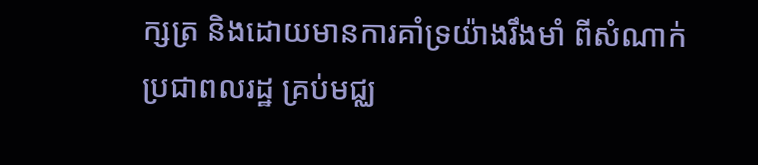ក្សត្រ និងដោយមានការគាំទ្រយ៉ាងរឹងមាំ ពីសំណាក់ប្រជាពលរដ្ឋ គ្រប់មជ្ឈ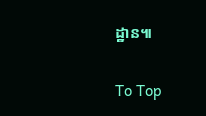ដ្ឋាន៕

To Top